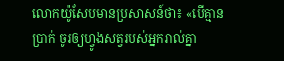លោកយ៉ូសែបមានប្រសាសន៍ថា៖ «បើគ្មានប្រាក់ ចូរឲ្យហ្វូងសត្វរបស់អ្នករាល់គ្នា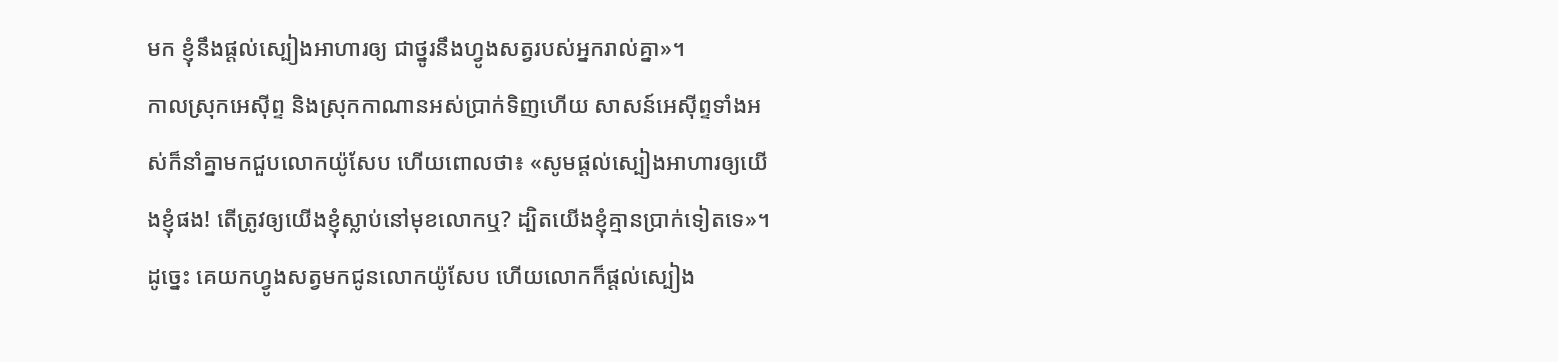មក ខ្ញុំនឹងផ្ដល់ស្បៀងអាហារឲ្យ ជាថ្នូរនឹងហ្វូងសត្វរបស់អ្នករាល់គ្នា»។
កាលស្រុកអេស៊ីព្ទ និងស្រុកកាណានអស់ប្រាក់ទិញហើយ សាសន៍អេស៊ីព្ទទាំងអស់ក៏នាំគ្នាមកជួបលោកយ៉ូសែប ហើយពោលថា៖ «សូមផ្ដល់ស្បៀងអាហារឲ្យយើងខ្ញុំផង! តើត្រូវឲ្យយើងខ្ញុំស្លាប់នៅមុខលោកឬ? ដ្បិតយើងខ្ញុំគ្មានប្រាក់ទៀតទេ»។
ដូច្នេះ គេយកហ្វូងសត្វមកជូនលោកយ៉ូសែប ហើយលោកក៏ផ្ដល់ស្បៀង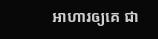អាហារឲ្យគេ ជា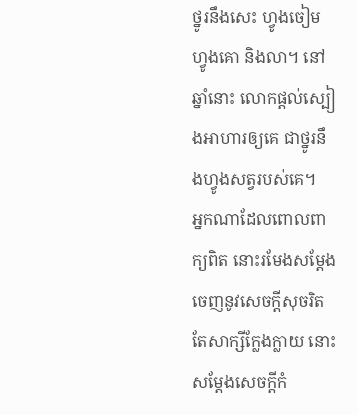ថ្នូរនឹងសេះ ហ្វូងចៀម ហ្វូងគោ និងលា។ នៅឆ្នាំនោះ លោកផ្ដល់ស្បៀងអាហារឲ្យគេ ជាថ្នូរនឹងហ្វូងសត្វរបស់គេ។
អ្នកណាដែលពោលពាក្យពិត នោះរមែងសម្ដែងចេញនូវសេចក្ដីសុចរិត តែសាក្សីក្លែងក្លាយ នោះសម្ដែងសេចក្ដីកំ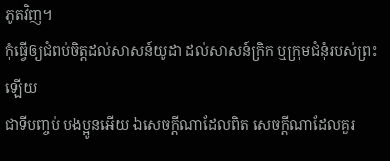ភូតវិញ។
កុំធ្វើឲ្យជំពប់ចិត្តដល់សាសន៍យូដា ដល់សាសន៍ក្រិក ឬក្រុមជំនុំរបស់ព្រះឡើយ
ជាទីបញ្ចប់ បងប្អូនអើយ ឯសេចក្ដីណាដែលពិត សេចក្ដីណាដែលគួរ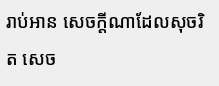រាប់អាន សេចក្ដីណាដែលសុចរិត សេច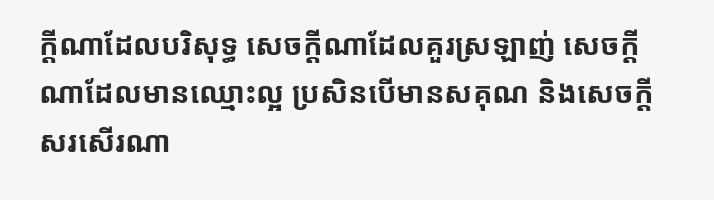ក្ដីណាដែលបរិសុទ្ធ សេចក្ដីណាដែលគួរស្រឡាញ់ សេចក្ដីណាដែលមានឈ្មោះល្អ ប្រសិនបើមានសគុណ និងសេចក្ដីសរសើរណា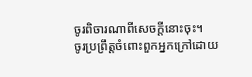ចូរពិចារណាពីសេចក្ដីនោះចុះ។
ចូរប្រព្រឹត្តចំពោះពួកអ្នកក្រៅដោយ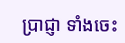ប្រាជ្ញា ទាំងចេះ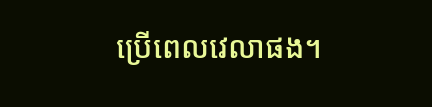ប្រើពេលវេលាផង។